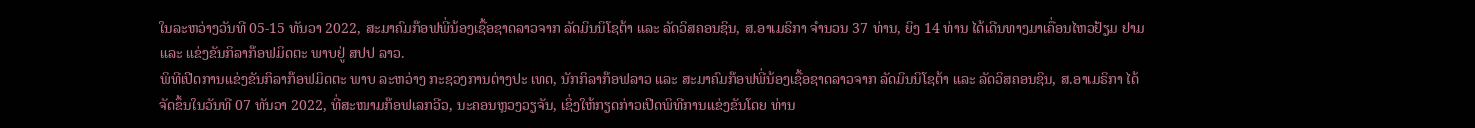ໃນລະຫວ່າງວັນທີ 05-15 ທັນວາ 2022, ສະມາຄົມກ໊ອຟພີ່ນ້ອງເຊື້ອຊາດລາວຈາກ ລັດມິນນິໂຊຕ້າ ແລະ ລັດວິສຄອນຊິນ, ສ.ອາເມຣິກາ ຈໍານວນ 37 ທ່ານ, ຍິງ 14 ທ່ານ ໄດ້ເດີນທາງມາເຄື່ອນໄຫວຢ້ຽມ ຢາມ ແລະ ແຂ່ງຂັນກິລາກ໊ອຟມິດຕະ ພາບຢູ່ ສປປ ລາວ.
ພິທີເປີດການແຂ່ງຂັນກິລາກ໊ອຟມິດຕະ ພາບ ລະຫວ່າງ ກະຊວງການຕ່າງປະ ເທດ, ນັກກິລາກ໊ອຟລາວ ແລະ ສະມາຄົມກ໊ອຟພີ່ນ້ອງເຊື້ອຊາດລາວຈາກ ລັດມິນນິໂຊຕ້າ ແລະ ລັດວິສຄອນຊິນ, ສ.ອາເມຣິກາ ໄດ້ຈັດຂຶ້ນໃນວັນທີ 07 ທັນວາ 2022, ທີ່ສະໜາມກ໊ອຟເລກວີວ, ນະຄອນຫຼວງວຽຈັນ, ເຊິ່ງໃຫ້ກຽດກ່າວເປີດພິທີການແຂ່ງຂັນໂດຍ ທ່ານ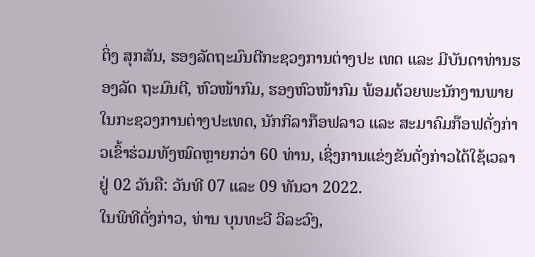ຕິ່ງ ສຸກສັນ, ຮອງລັດຖະມົນຕີກະຊວງການຕ່າງປະ ເທດ ແລະ ມີບັນດາທ່ານຮອງລັດ ຖະມົນຕີ, ຫົວໜ້າກົມ, ຮອງຫົວໜ້າກົມ ພ້ອມດ້ວຍພະນັກງານພາຍໃນກະຊວງການຕ່າງປະເທດ, ນັກກິລາກ໊ອຟລາວ ແລະ ສະມາຄົມກ໊ອຟດັ່ງກ່າວເຂົ້າຮ່ວມທັງໝົດຫຼາຍກວ່າ 60 ທ່ານ, ເຊິ່ງການແຂ່ງຂັນດັ່ງກ່າວໄດ້ໃຊ້ເວລາຢູ່ 02 ວັນຄື: ວັນທີ 07 ແລະ 09 ທັນວາ 2022.
ໃນພິທີດັ່ງກ່າວ, ທ່ານ ບຸນທະວີ ວິລະວົງ,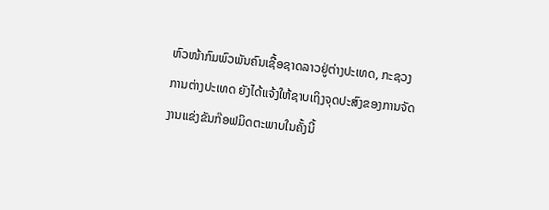ຫົວໜ້າກົມພົວພັນຄົນເຊື້ອຊາດລາວຢູ່ຕ່າງປະເທດ, ກະຊວງການຕ່າງປະເທດ ຍັງໄດ້ແຈ້ງໃຫ້ຊາບເຖິງຈຸດປະສົງຂອງການຈັດງານແຂ່ງຂັນກ໊ອຟມິດຕະພາບໃນຄັ້ງນີ້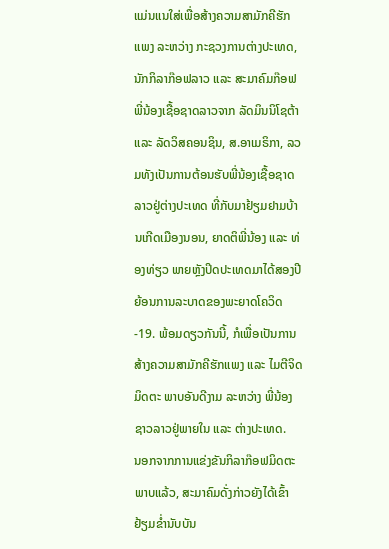ແມ່ນແນໃສ່ເພື່ອສ້າງຄວາມສາມັກຄີຮັກແພງ ລະຫວ່າງ ກະຊວງການຕ່າງປະເທດ, ນັກກິລາກ໊ອຟລາວ ແລະ ສະມາຄົມກ໊ອຟພີ່ນ້ອງເຊື້ອຊາດລາວຈາກ ລັດມິນນິໂຊຕ້າ ແລະ ລັດວິສຄອນຊິນ, ສ.ອາເມຣິກາ, ລວມທັງເປັນການຕ້ອນຮັບພີ່ນ້ອງເຊື້ອຊາດລາວຢູ່ຕ່າງປະເທດ ທີ່ກັບມາຢ້ຽມຢາມບ້ານເກີດເມືອງນອນ, ຍາດຕິພີ່ນ້ອງ ແລະ ທ່ອງທ່ຽວ ພາຍຫຼັງປິດປະເທດມາໄດ້ສອງປີ ຍ້ອນການລະບາດຂອງພະຍາດໂຄວິດ-19. ພ້ອມດຽວກັນນີ້, ກໍເພື່ອເປັນການສ້າງຄວາມສາມັກຄີຮັກແພງ ແລະ ໄມຕີຈິດມິດຕະ ພາບອັນດີງາມ ລະຫວ່າງ ພີ່ນ້ອງຊາວລາວຢູ່ພາຍໃນ ແລະ ຕ່າງປະເທດ.
ນອກຈາກການແຂ່ງຂັນກິລາກ໊ອຟມິດຕະ ພາບແລ້ວ, ສະມາຄົມດັ່ງກ່າວຍັງໄດ້ເຂົ້າຢ້ຽມຂໍ່ານັບບັນ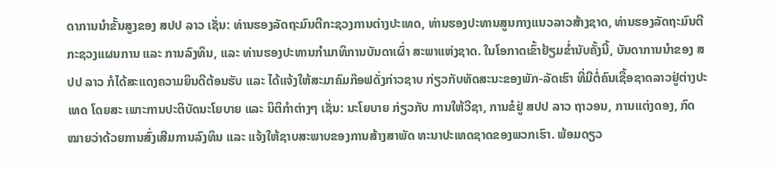ດາການນໍາຂັ້ນສູງຂອງ ສປປ ລາວ ເຊັ່ນ: ທ່ານຮອງລັດຖະມົນຕີກະຊວງການຕ່າງປະເທດ, ທ່ານຮອງປະທານສູນກາງແນວລາວສ້າງຊາດ, ທ່ານຮອງລັດຖະມົນຕີກະຊວງແຜນການ ແລະ ການລົງທຶນ, ແລະ ທ່ານຮອງປະທານກໍາມາທິການບັນດາເຜົ່າ ສະພາແຫ່ງຊາດ. ໃນໂອກາດເຂົ້າຢ້ຽມຂໍ່ານັບຄັ້ງນີ້, ບັນດາການນໍາຂອງ ສປປ ລາວ ກໍໄດ້ສະແດງຄວາມຍິນດີຕ້ອນຮັບ ແລະ ໄດ້ແຈ້ງໃຫ້ສະມາຄົມກ໊ອຟດັ່ງກ່າວຊາບ ກ່ຽວກັບທັດສະນະຂອງພັກ-ລັດເຮົາ ທີ່ມີຕໍ່ຄົນເຊື້ອຊາດລາວຢູ່ຕ່າງປະເທດ ໂດຍສະ ເພາະການປະຕິບັດນະໂຍບາຍ ແລະ ນິຕິກໍາຕ່າງໆ ເຊັ່ນ: ນະໂຍບາຍ ກ່ຽວກັບ ການໃຫ້ວີຊາ, ການຂໍຢູ່ ສປປ ລາວ ຖາວອນ, ການແຕ່ງດອງ, ກົດໝາຍວ່າດ້ວຍການສົ່ງເສີມການລົງທຶນ ແລະ ແຈ້ງໃຫ້ຊາບສະພາບຂອງການສ້າງສາພັດ ທະນາປະເທດຊາດຂອງພວກເຮົາ. ພ້ອມດຽວ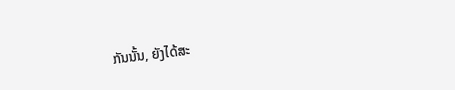ກັນນັ້ນ, ຍັງໄດ້ສະ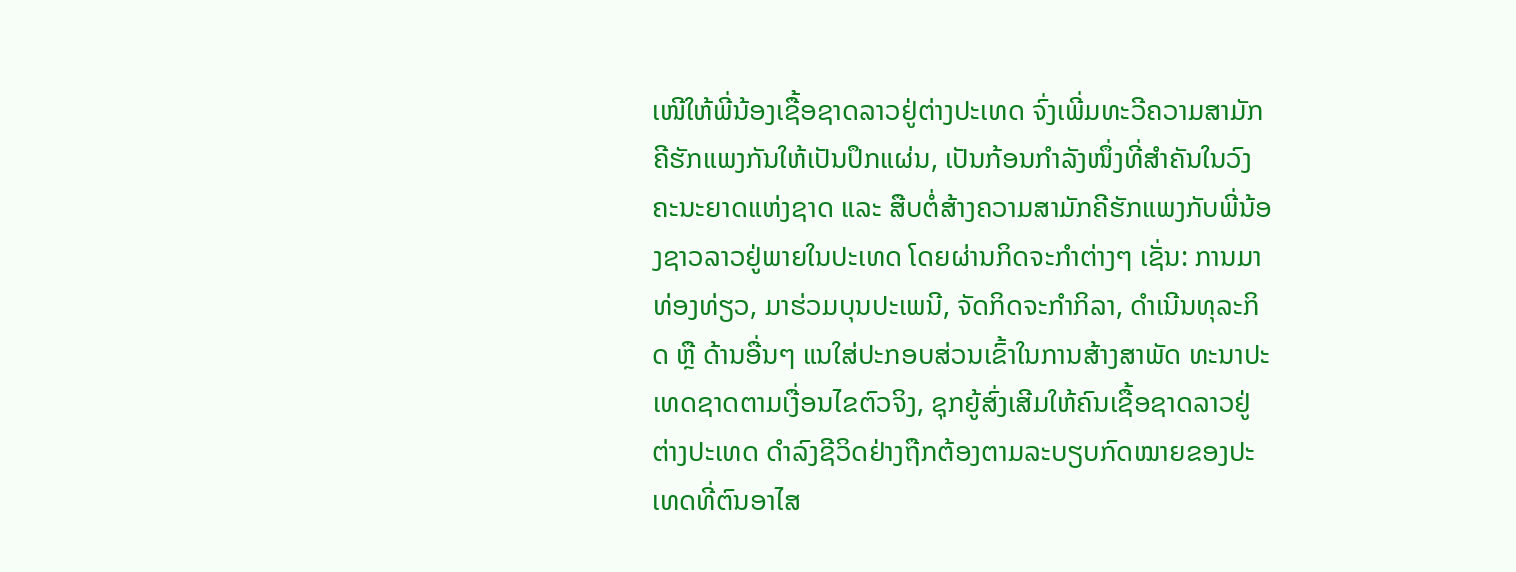ເໜີໃຫ້ພີ່ນ້ອງເຊື້ອຊາດລາວຢູ່ຕ່າງປະເທດ ຈົ່ງເພີ່ມທະວີຄວາມສາມັກຄີຮັກແພງກັນໃຫ້ເປັນປຶກແຜ່ນ, ເປັນກ້ອນກໍາລັງໜຶ່ງທີ່ສໍາຄັນໃນວົງຄະນະຍາດແຫ່ງຊາດ ແລະ ສືບຕໍ່ສ້າງຄວາມສາມັກຄີຮັກແພງກັບພີ່ນ້ອງຊາວລາວຢູ່ພາຍໃນປະເທດ ໂດຍຜ່ານກິດຈະກໍາຕ່າງໆ ເຊັ່ນ: ການມາທ່ອງທ່ຽວ, ມາຮ່ວມບຸນປະເພນີ, ຈັດກິດຈະກໍາກິລາ, ດໍາເນີນທຸລະກິດ ຫຼື ດ້ານອື່ນໆ ແນໃສ່ປະກອບສ່ວນເຂົ້າໃນການສ້າງສາພັດ ທະນາປະເທດຊາດຕາມເງື່ອນໄຂຕົວຈິງ, ຊຸກຍູ້ສົ່ງເສີມໃຫ້ຄົນເຊື້ອຊາດລາວຢູ່ຕ່າງປະເທດ ດໍາລົງຊີວິດຢ່າງຖືກຕ້ອງຕາມລະບຽບກົດໝາຍຂອງປະເທດທີ່ຕົນອາໄສ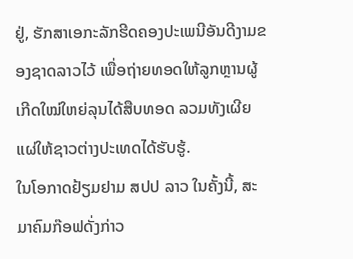ຢູ່, ຮັກສາເອກະລັກຮີດຄອງປະເພນີອັນດີງາມຂອງຊາດລາວໄວ້ ເພື່ອຖ່າຍທອດໃຫ້ລູກຫຼານຜູ້ເກີດໃໝ່ໃຫຍ່ລຸນໄດ້ສືບທອດ ລວມທັງເຜີຍແຜ່ໃຫ້ຊາວຕ່າງປະເທດໄດ້ຮັບຮູ້.
ໃນໂອກາດຢ້ຽມຢາມ ສປປ ລາວ ໃນຄັ້ງນີ້, ສະມາຄົມກ໊ອຟດັ່ງກ່າວ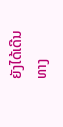ຍັງໄດ້ເດີນ ທາງ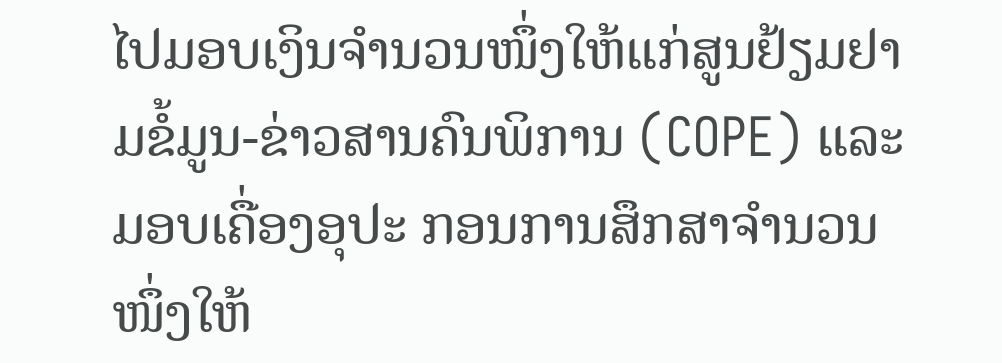ໄປມອບເງິນຈໍານວນໜຶ່ງໃຫ້ແກ່ສູນຢ້ຽມຢາມຂໍ້ມູນ-ຂ່າວສານຄົນພິການ (COPE) ແລະ ມອບເຄື່ອງອຸປະ ກອນການສຶກສາຈໍານວນໜຶ່ງໃຫ້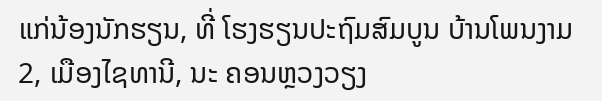ແກ່ນ້ອງນັກຮຽນ, ທີ່ ໂຮງຮຽນປະຖົມສົມບູນ ບ້ານໂພນງາມ 2, ເມືອງໄຊທານີ, ນະ ຄອນຫຼວງວຽງ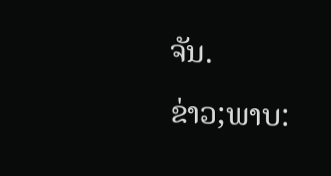ຈັນ.
ຂ່າວ;ພາບ: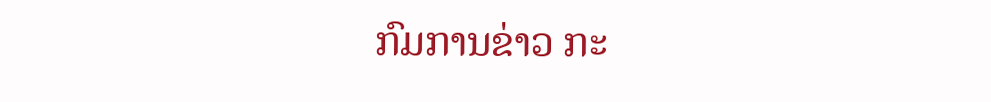ກົມການຂ່າວ ກະ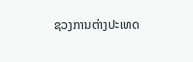ຊວງການຕ່າງປະເທດ